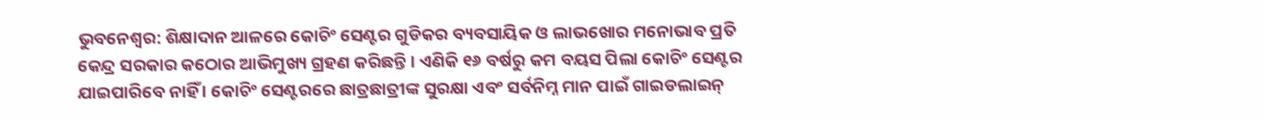ଭୁବନେଶ୍ବର: ଶିକ୍ଷାଦାନ ଆଳରେ କୋଚିଂ ସେଣ୍ଟର ଗୁଡିକର ବ୍ୟବସାୟିକ ଓ ଲାଭଖୋର ମନୋଭାବ ପ୍ରତି କେନ୍ଦ୍ର ସରକାର କଠୋର ଆଭିମୁଖ୍ୟ ଗ୍ରହଣ କରିଛନ୍ତି । ଏଣିକି ୧୬ ବର୍ଷରୁ କମ ବୟସ ପିଲା କୋଚିଂ ସେଣ୍ଟର ଯାଇପାରିବେ ନାହିଁ । କୋଚିଂ ସେଣ୍ଟରରେ ଛାତ୍ରଛାତ୍ରୀଙ୍କ ସୁରକ୍ଷା ଏବଂ ସର୍ବନିମ୍ନ ମାନ ପାଇଁ ଗାଇଡଲାଇନ୍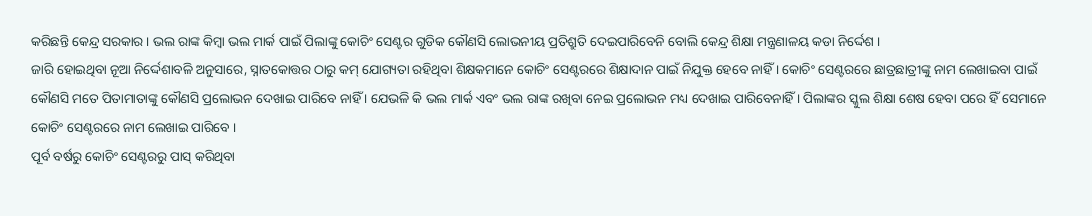କରିଛନ୍ତି କେନ୍ଦ୍ର ସରକାର । ଭଲ ରାଙ୍କ କିମ୍ବା ଭଲ ମାର୍କ ପାଇଁ ପିଲାଙ୍କୁ କୋଚିଂ ସେଣ୍ଟର ଗୁଡିକ କୌଣସି ଲୋଭନୀୟ ପ୍ରତିଶ୍ରୁତି ଦେଇପାରିବେନି ବୋଲି କେନ୍ଦ୍ର ଶିକ୍ଷା ମନ୍ତ୍ରଣାଳୟ କଡା ନିର୍ଦ୍ଦେଶ ।
ଜାରି ହୋଇଥିବା ନୂଆ ନିର୍ଦ୍ଦେଶାବଳି ଅନୁସାରେ, ସ୍ନାତକୋତ୍ତର ଠାରୁ କମ୍ ଯୋଗ୍ୟତା ରହିଥିବା ଶିକ୍ଷକମାନେ କୋଚିଂ ସେଣ୍ଟରରେ ଶିକ୍ଷାଦାନ ପାଇଁ ନିଯୁକ୍ତ ହେବେ ନାହିଁ । କୋଚିଂ ସେଣ୍ଟରରେ ଛାତ୍ରଛାତ୍ରୀଙ୍କୁ ନାମ ଲେଖାଇବା ପାଇଁ କୌଣସି ମତେ ପିତାମାତାଙ୍କୁ କୌଣସି ପ୍ରଲୋଭନ ଦେଖାଇ ପାରିବେ ନାହିଁ । ଯେଭଳି କି ଭଲ ମାର୍କ ଏବଂ ଭଲ ରାଙ୍କ ରଖିବା ନେଇ ପ୍ରଲୋଭନ ମଧ୍ୟ ଦେଖାଇ ପାରିବେନାହିଁ । ପିଲାଙ୍କର ସ୍କୁଲ ଶିକ୍ଷା ଶେଷ ହେବା ପରେ ହିଁ ସେମାନେ କୋଚିଂ ସେଣ୍ଟରରେ ନାମ ଲେଖାଇ ପାରିବେ ।
ପୂର୍ବ ବର୍ଷରୁ କୋଚିଂ ସେଣ୍ଟରରୁ ପାସ୍ କରିଥିବା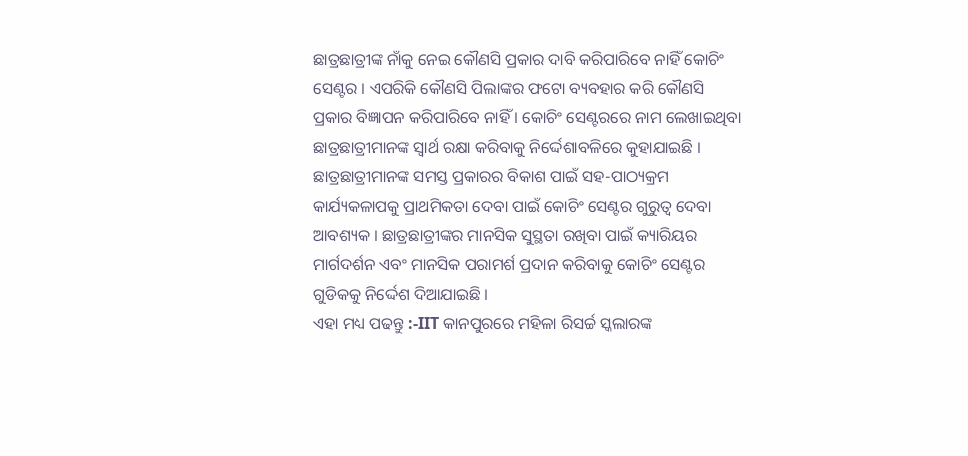ଛାତ୍ରଛାତ୍ରୀଙ୍କ ନାଁକୁ ନେଇ କୌଣସି ପ୍ରକାର ଦାବି କରିପାରିବେ ନାହିଁ କୋଚିଂ ସେଣ୍ଟର । ଏପରିକି କୌଣସି ପିଲାଙ୍କର ଫଟୋ ବ୍ୟବହାର କରି କୌଣସି ପ୍ରକାର ବିଜ୍ଞାପନ କରିପାରିବେ ନାହିଁ । କୋଚିଂ ସେଣ୍ଟରରେ ନାମ ଲେଖାଇଥିବା ଛାତ୍ରଛାତ୍ରୀମାନଙ୍କ ସ୍ୱାର୍ଥ ରକ୍ଷା କରିବାକୁ ନିର୍ଦ୍ଦେଶାବଳିରେ କୁହାଯାଇଛି । ଛାତ୍ରଛାତ୍ରୀମାନଙ୍କ ସମସ୍ତ ପ୍ରକାରର ବିକାଶ ପାଇଁ ସହ-ପାଠ୍ୟକ୍ରମ କାର୍ଯ୍ୟକଳାପକୁ ପ୍ରାଥମିକତା ଦେବା ପାଇଁ କୋଚିଂ ସେଣ୍ଟର ଗୁରୁତ୍ୱ ଦେବା ଆବଶ୍ୟକ । ଛାତ୍ରଛାତ୍ରୀଙ୍କର ମାନସିକ ସୁସ୍ଥତା ରଖିବା ପାଇଁ କ୍ୟାରିୟର ମାର୍ଗଦର୍ଶନ ଏବଂ ମାନସିକ ପରାମର୍ଶ ପ୍ରଦାନ କରିବାକୁ କୋଚିଂ ସେଣ୍ଟର ଗୁଡିକକୁ ନିର୍ଦ୍ଦେଶ ଦିଆଯାଇଛି ।
ଏହା ମଧ୍ୟ ପଢନ୍ତୁ :-IIT କାନପୁରରେ ମହିଳା ରିସର୍ଚ୍ଚ ସ୍କଲାରଙ୍କ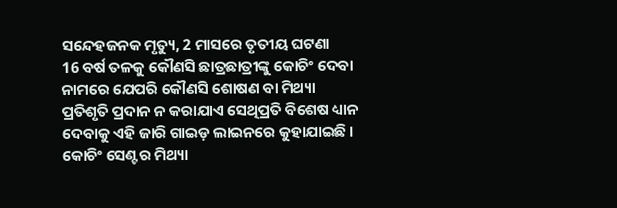ସନ୍ଦେହଜନକ ମୃତ୍ୟୁ, 2 ମାସରେ ତୃତୀୟ ଘଟଣା
16 ବର୍ଷ ତଳକୁ କୌଣସି ଛାତ୍ରଛାତ୍ରୀଙ୍କୁ କୋଚିଂ ଦେବା ନାମରେ ଯେପରି କୌଣସି ଶୋଷଣ ବା ମିଥ୍ୟା ପ୍ରତିଶୃତି ପ୍ରଦାନ ନ କରାଯାଏ ସେଥିପ୍ରତି ବିଶେଷ ଧ୍ୟାନ ଦେବାକୁ ଏହି ଜାରି ଗାଇଡ଼ ଲାଇନରେ କୁହାଯାଇଛି । କୋଚିଂ ସେଣ୍ଟର ମିଥ୍ୟା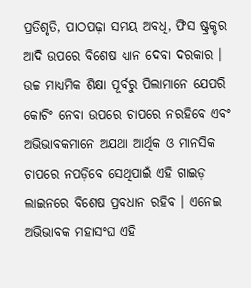ପ୍ରତିଶୃତି, ପାଠପଢ଼ା ସମୟ ଅବଧି, ଫିସ ଷ୍ଟ୍ରକ୍ଚର ଆଦି ଉପରେ ବିଶେଷ ଧ୍ୟାନ ଦେବା ଦରକାର । ଉଚ୍ଚ ମାଧ୍ୟମିକ ଶିକ୍ଷା ପୂର୍ବରୁ ପିଲାମାନେ ଯେପରି କୋଚିଂ ନେବା ଉପରେ ଚାପରେ ନରହିବେ ଏବଂ ଅଭିଭାବକମାନେ ଅଯଥା ଆର୍ଥିକ ଓ ମାନସିକ ଚାପରେ ନପଡ଼ିବେ ସେଥିପାଇଁ ଏହି ଗାଇଡ଼ ଲାଇନରେ ବିଶେଷ ପ୍ରବଧାନ ରହିବ । ଏନେଇ ଅଭିଭାବକ ମହାସଂଘ ଏହି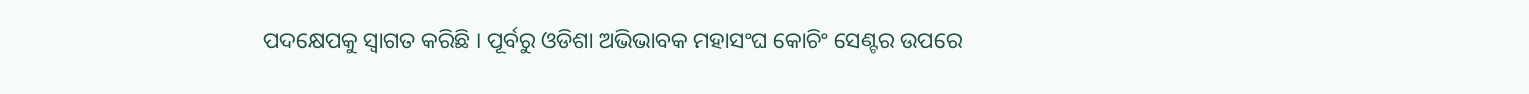ପଦକ୍ଷେପକୁ ସ୍ବାଗତ କରିଛି । ପୂର୍ବରୁ ଓଡିଶା ଅଭିଭାବକ ମହାସଂଘ କୋଚିଂ ସେଣ୍ଟର ଉପରେ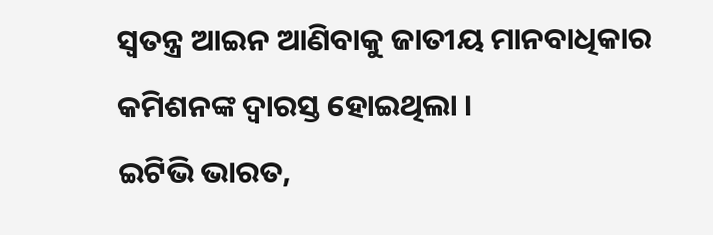ସ୍ୱତନ୍ତ୍ର ଆଇନ ଆଣିବାକୁ ଜାତୀୟ ମାନବାଧିକାର କମିଶନଙ୍କ ଦ୍ୱାରସ୍ତ ହୋଇଥିଲା ।
ଇଟିଭି ଭାରତ,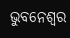ଭୁବନେଶ୍ବର